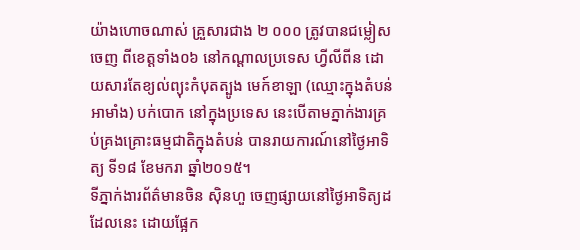យ៉ាងហោចណាស់ គ្រួសារជាង ២ ០០០ ត្រូវបានជម្លៀសចេញ ពីខេត្តទាំង០៦ នៅកណ្តាលប្រទេស ហ្វីលីពីន ដោយសារតែខ្យល់ព្យុះកំបុតត្បូង មេក៍ខាឡា (ឈ្មោះក្នុងតំបន់ អាមាំង) បក់បោក នៅក្នុងប្រទេស នេះបើតាមភ្នាក់ងារគ្រប់គ្រងគ្រោះធម្មជាតិក្នុងតំបន់ បានរាយការណ៍នៅថ្ងៃអាទិត្យ ទី១៨ ខែមករា ឆ្នាំ២០១៥។
ទីភ្នាក់ងារព័ត៌មានចិន ស៊ិនហួ ចេញផ្សាយនៅថ្ងៃអាទិត្យដដែលនេះ ដោយផ្អែក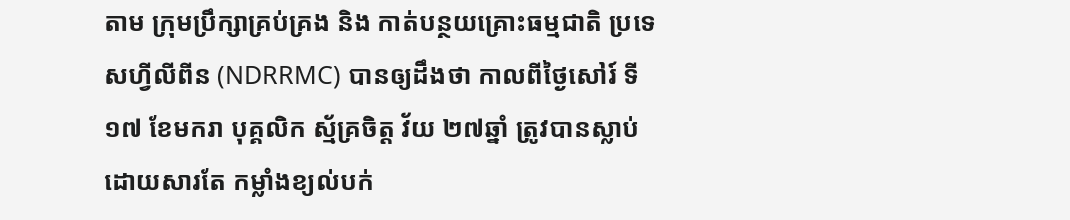តាម ក្រុមប្រឹក្សាគ្រប់គ្រង និង កាត់បន្ថយគ្រោះធម្មជាតិ ប្រទេសហ្វីលីពីន (NDRRMC) បានឲ្យដឹងថា កាលពីថ្ងៃសៅរ៍ ទី១៧ ខែមករា បុគ្គលិក ស្ម័គ្រចិត្ត វ័យ ២៧ឆ្នាំ ត្រូវបានស្លាប់ដោយសារតែ កម្លាំងខ្យល់បក់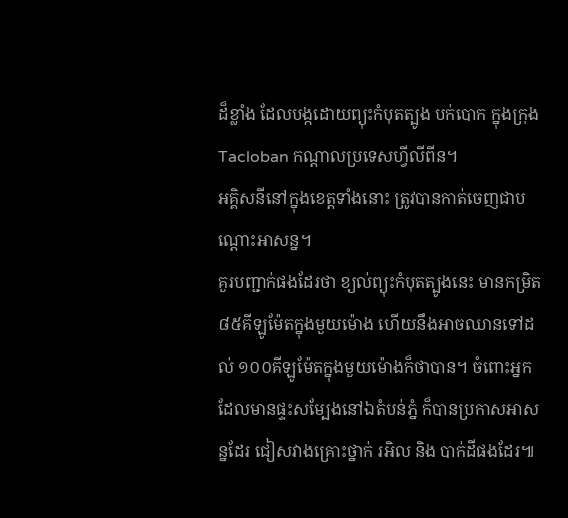ដ៏ខ្លាំង ដែលបង្កដោយព្យុះកំបុតត្បូង បក់បោក ក្នុងក្រុង Tacloban កណ្តាលប្រទេសហ្វីលីពីន។
អគ្គិសនីនៅក្នុងខេត្តទាំងនោះ ត្រូវបានកាត់ចេញជាបណ្តោះអាសន្ន។
គួរបញ្ជាក់ផងដែរថា ខ្យល់ព្យុះកំបុតត្បូងនេះ មានកម្រិត៨៥គីឡូម៉ែតក្នុងមួយម៉ោង ហើយនឹងអាចឈានទៅដល់ ១០០គីឡូម៉ែតក្នុងមួយម៉ោងក៏ថាបាន។ ចំពោះអ្នកដែលមានផ្ទះសម្បែងនៅឯតំបន់ភ្នំ ក៏បានប្រកាសអាសន្នដែរ ជៀសវាងគ្រោះថ្នាក់ រអិល និង បាក់ដីផងដែរ៕